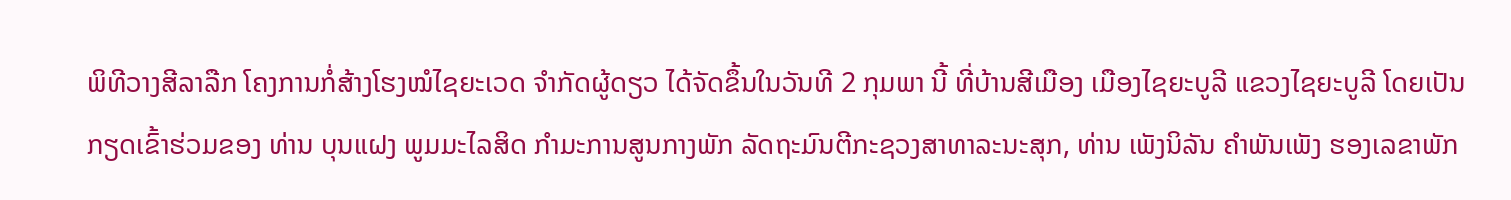ພິທີວາງສີລາລືກ ໂຄງການກໍ່ສ້າງໂຮງໝໍໄຊຍະເວດ ຈໍາກັດຜູ້ດຽວ ໄດ້ຈັດຂຶ້ນໃນວັນທີ 2 ກຸມພາ ນີ້ ທີ່ບ້ານສີເມືອງ ເມືອງໄຊຍະບູລີ ແຂວງໄຊຍະບູລີ ໂດຍເປັນກຽດເຂົ້າຮ່ວມຂອງ ທ່ານ ບຸນແຝງ ພູມມະໄລສິດ ກໍາມະການສູນກາງພັກ ລັດຖະມົນຕີກະຊວງສາທາລະນະສຸກ, ທ່ານ ເພັງນິລັນ ຄໍາພັນເພັງ ຮອງເລຂາພັກ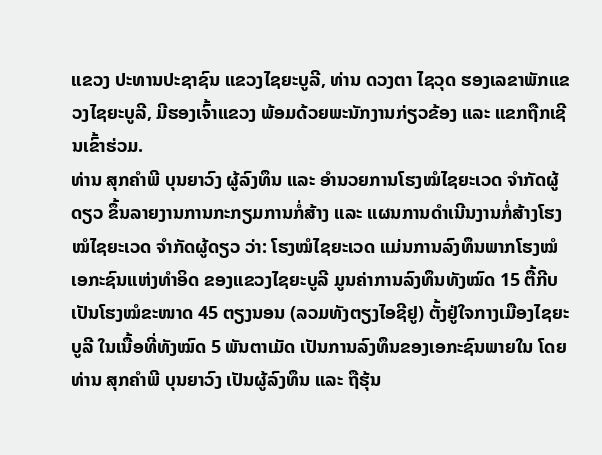ແຂວງ ປະທານປະຊາຊົນ ແຂວງໄຊຍະບູລີ, ທ່ານ ດວງຕາ ໄຊວຸດ ຮອງເລຂາພັກແຂວງໄຊຍະບູລີ, ມີຮອງເຈົ້າແຂວງ ພ້ອມດ້ວຍພະນັກງານກ່ຽວຂ້ອງ ແລະ ແຂກຖືກເຊີນເຂົ້າຮ່ວມ.
ທ່ານ ສຸກຄໍາພີ ບຸນຍາວົງ ຜູ້ລົງທຶນ ແລະ ອໍານວຍການໂຮງໝໍໄຊຍະເວດ ຈໍາກັດຜູ້ດຽວ ຂຶ້ນລາຍງານການກະກຽມການກໍ່ສ້າງ ແລະ ແຜນການດໍາເນີນງານກໍ່ສ້າງໂຮງໝໍໄຊຍະເວດ ຈໍາກັດຜູ້ດຽວ ວ່າ: ໂຮງໝໍໄຊຍະເວດ ແມ່ນການລົງທຶນພາກໂຮງໝໍເອກະຊົນແຫ່ງທໍາອິດ ຂອງແຂວງໄຊຍະບູລີ ມູນຄ່າການລົງທຶນທັງໝົດ 15 ຕື້ກີບ ເປັນໂຮງໝໍຂະໜາດ 45 ຕຽງນອນ (ລວມທັງຕຽງໄອຊີຢູ) ຕັ້ງຢູ່ໃຈກາງເມືອງໄຊຍະບູລີ ໃນເນື້ອທີ່ທັງໝົດ 5 ພັນຕາເມັດ ເປັນການລົງທຶນຂອງເອກະຊົນພາຍໃນ ໂດຍ ທ່ານ ສຸກຄໍາພີ ບຸນຍາວົງ ເປັນຜູ້ລົງທຶນ ແລະ ຖືຮຸ້ນ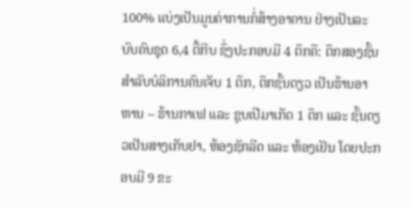100% ແບ່ງເປັນມູນຄ່າການກໍ່ສ້າງອາຄານ ຢ່າງເປັນລະບົບຄົບຊຸດ 6,4 ຕື້ກີບ ຊຶ່ງປະກອບມີ 4 ຕຶກຄື: ຕຶກສອງຊັ້ນສໍາລັບບໍລິການຄົນເຈັບ 1 ຕຶກ, ຕຶກຊັ້ນດຽວ ເປັນຮ້ານອາຫານ – ຮ້ານກາເຟ ແລະ ຊຸບເປີມາເກັດ 1 ຕຶກ ແລະ ຊັ້ນດຽວເປັນສາງເກັບຢາ, ຫ້ອງຊັກລີດ ແລະ ຫ້ອງເຢັນ ໂດຍປະກອບມີ 9 ຂະ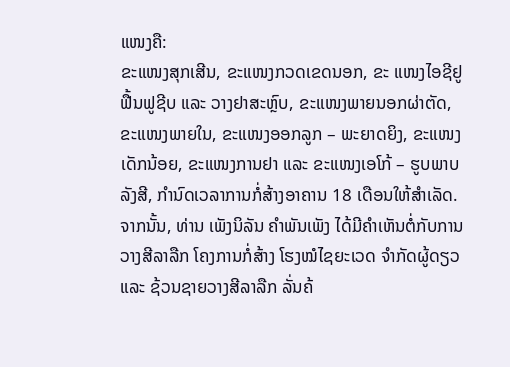ແໜງຄື:
ຂະແໜງສຸກເສີນ, ຂະແໜງກວດເຂດນອກ, ຂະ ແໜງໄອຊີຢູຟື້ນຟູຊີບ ແລະ ວາງຢາສະຫຼົບ, ຂະແໜງພາຍນອກຜ່າຕັດ, ຂະແໜງພາຍໃນ, ຂະແໜງອອກລູກ – ພະຍາດຍິງ, ຂະແໜງເດັກນ້ອຍ, ຂະແໜງການຢາ ແລະ ຂະແໜງເອໂກ້ – ຮູບພາບລັງສີ, ກໍານົດເວລາການກໍ່ສ້າງອາຄານ 18 ເດືອນໃຫ້ສໍາເລັດ. ຈາກນັ້ນ, ທ່ານ ເພັງນິລັນ ຄໍາພັນເພັງ ໄດ້ມີຄໍາເຫັນຕໍ່ກັບການວາງສີລາລືກ ໂຄງການກໍ່ສ້າງ ໂຮງໝໍໄຊຍະເວດ ຈໍາກັດຜູ້ດຽວ ແລະ ຊ້ວນຊາຍວາງສີລາລືກ ລັ່ນຄ້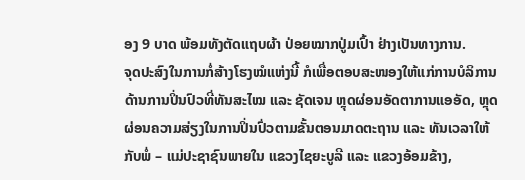ອງ 9 ບາດ ພ້ອມທັງຕັດແຖບຜ້າ ປ່ອຍໝາກປູ່ມເປົ້າ ຢ່າງເປັນທາງການ.
ຈຸດປະສົງໃນການກໍ່ສ້າງໂຮງໝໍແຫ່ງນີ້ ກໍເພື່ອຕອບສະໜອງໃຫ້ແກ່ການບໍລິການດ້ານການປິ່ນປົວທີ່ທັນສະໄໝ ແລະ ຊັດເຈນ ຫຼຸດຜ່ອນອັດຕາການແອອັດ, ຫຼຸດຜ່ອນຄວາມສ່ຽງໃນການປິ່ນປົ່ວຕາມຂັ້ນຕອນມາດຕະຖານ ແລະ ທັນເວລາໃຫ້ກັບພໍ່ – ແມ່ປະຊາຊົນພາຍໃນ ແຂວງໄຊຍະບູລີ ແລະ ແຂວງອ້ອມຂ້າງ,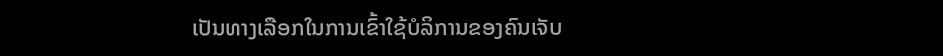ເປັນທາງເລືອກໃນການເຂົ້າໃຊ້ບໍລິການຂອງຄົນເຈັບ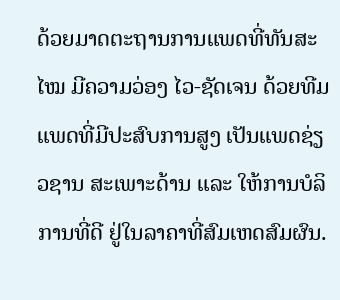ດ້ວຍມາດຕະຖານການແພດທີ່ທັນສະໄໝ ມີຄວາມວ່ອງ ໄວ-ຊັດເຈນ ດ້ວຍທີມແພດທີ່ມີປະສົບການສູງ ເປັນແພດຊ່ຽວຊານ ສະເພາະດ້ານ ແລະ ໃຫ້ການບໍລິການທີ່ດີ ຢູ່ໃນລາຄາທີ່ສົມເຫດສົມຜົນ.